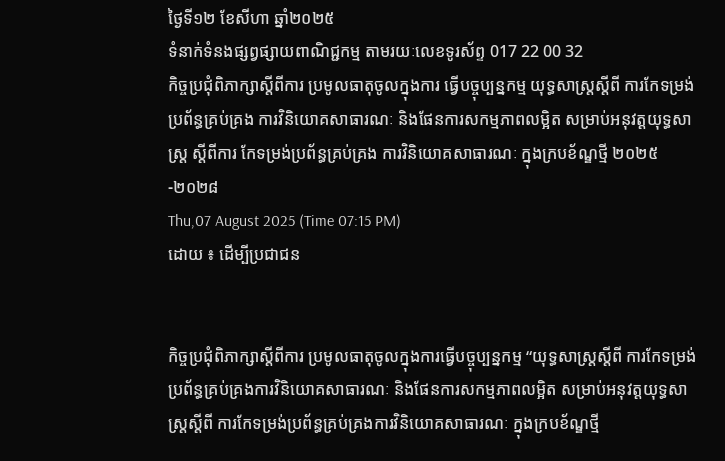ថ្ងៃទី១២ ខែសីហា ឆ្នាំ២០២៥
ទំនាក់ទំនងផ្សព្វផ្សាយពាណិជ្ជកម្ម តាមរយៈលេខទូរស័ព្ទ 017 22 00 32
កិច្ចប្រជុំពិភាក្សាស្តីពីការ ប្រមូលធាតុចូលក្នុងការ ធ្វើបច្ចុប្បន្នកម្ម យុទ្ធសាស្រ្តស្តីពី ការកែទម្រង់ ប្រព័ន្ធគ្រប់គ្រង ការវិនិយោគសាធារណៈ និងផែនការសកម្មភាពលម្អិត សម្រាប់អនុវត្តយុទ្ធសាស្ត្រ ស្តីពីការ កែទម្រង់ប្រព័ន្ធគ្រប់គ្រង ការវិនិយោគសាធារណៈ ក្នុងក្របខ័ណ្ឌថ្មី ២០២៥-២០២៨
Thu,07 August 2025 (Time 07:15 PM)
ដោយ ៖ ដើម្បីប្រជាជន


កិច្ចប្រជុំពិភាក្សាស្តីពីការ ប្រមូលធាតុចូលក្នុងការធ្វើបច្ចុប្បន្នកម្ម “យុទ្ធសាស្រ្តស្តីពី ការកែទម្រង់ប្រព័ន្ធគ្រប់គ្រងការវិនិយោគសាធារណៈ និងផែនការសកម្មភាពលម្អិត សម្រាប់អនុវត្តយុទ្ធសាស្ត្រស្តីពី ការកែទម្រង់ប្រព័ន្ធគ្រប់គ្រងការវិនិយោគសាធារណៈ ក្នុងក្របខ័ណ្ឌថ្មី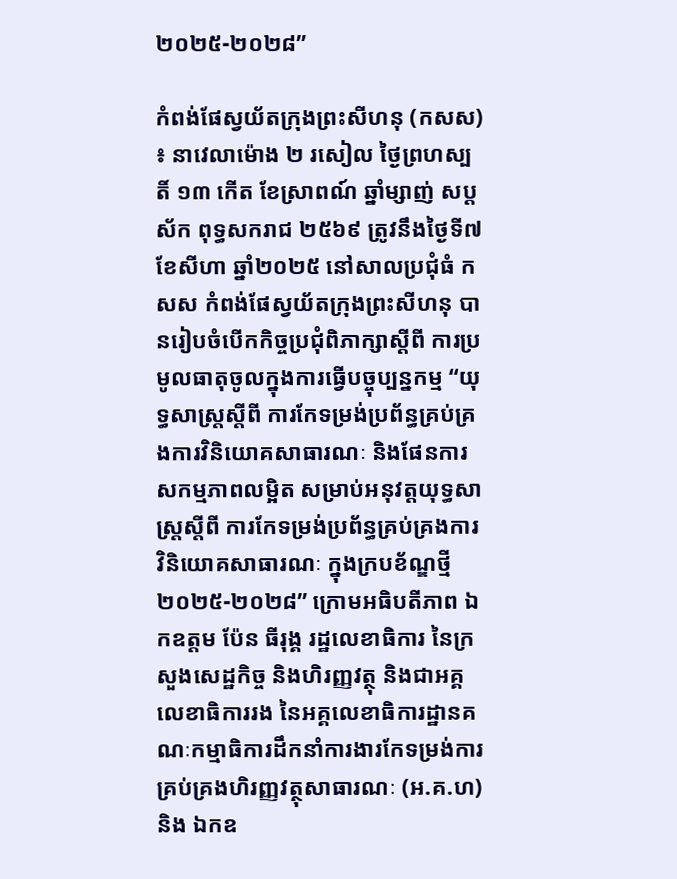២០២៥-២០២៨”

កំពង់ផែស្វយ័តក្រុងព្រះសីហនុ (កសស) ៖ នាវេលាម៉ោង ២ រសៀល ថ្ងៃព្រហស្បតិ៍ ១៣ កើត ខែស្រាពណ៍ ឆ្នាំម្សាញ់ សប្តស័ក ពុទ្ធសករាជ ២៥៦៩ ត្រូវនឹងថ្ងៃទី៧ ខែសីហា ឆ្នាំ២០២៥ នៅសាលប្រជុំធំ កសស កំពង់ផែស្វយ័តក្រុងព្រះសីហនុ បានរៀបចំបើកកិច្ចប្រជុំពិភាក្សាស្តីពី ការប្រមូលធាតុចូលក្នុងការធ្វើបច្ចុប្បន្នកម្ម “យុទ្ធសាស្រ្តស្តីពី ការកែទម្រង់ប្រព័ន្ធគ្រប់គ្រងការវិនិយោគសាធារណៈ និងផែនការសកម្មភាពលម្អិត សម្រាប់អនុវត្តយុទ្ធសាស្ត្រស្តីពី ការកែទម្រង់ប្រព័ន្ធគ្រប់គ្រងការវិនិយោគសាធារណៈ ក្នុងក្របខ័ណ្ឌថ្មី ២០២៥-២០២៨” ក្រោមអធិបតីភាព ឯកឧត្តម ប៉ែន ធីរុង្គ រដ្ឋលេខាធិការ នៃក្រសួងសេដ្ឋកិច្ច និងហិរញ្ញវត្ថុ និងជាអគ្គលេខាធិការរង នៃអគ្គលេខាធិការដ្ឋានគណៈកម្មាធិការដឹកនាំការងារកែទម្រង់ការគ្រប់គ្រងហិរញ្ញវត្ថុសាធារណៈ (អ.គ.ហ) និង ឯកឧ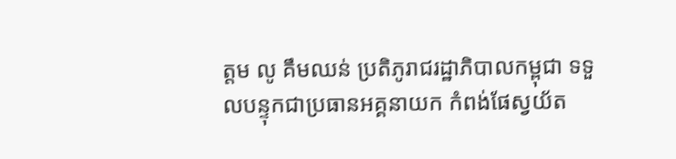ត្តម លូ គឹមឈន់ ប្រតិភូរាជរដ្ឋាភិបាលកម្ពុជា ទទួលបន្ទុកជាប្រធានអគ្គនាយក កំពង់ផែស្វយ័ត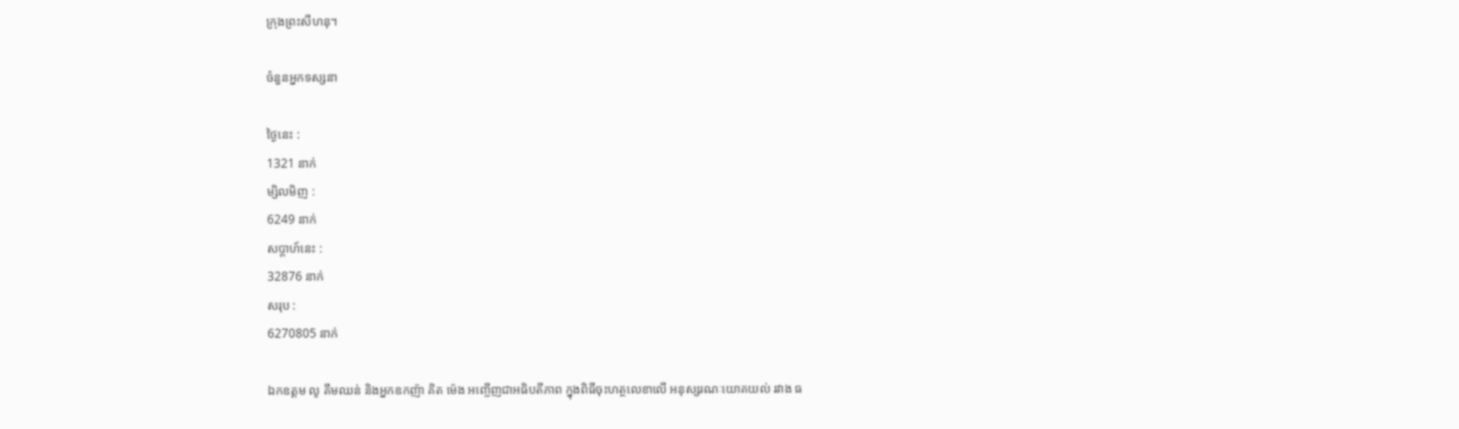ក្រុងព្រះសីហនុ។

ចំនួនអ្នកទស្សនា

ថ្ងៃនេះ :
1321 នាក់
ម្សិលមិញ :
6249 នាក់
សប្តាហ៍នេះ :
32876 នាក់
សរុប :
6270805 នាក់

ឯកឧត្តម លូ គឹមឈន់ និងអ្នកឧកញ៉ា គិត ម៉េង អញ្ចើញជាអធិបតីភាព ក្នុងពិធីចុះហត្ថលេខាលើ អនុស្សរណៈយោគយល់ រវាង ធ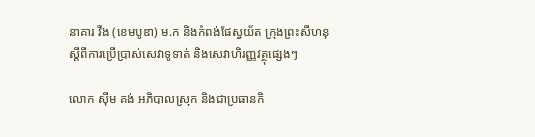នាគារ វីង (ខេមបូឌា) ម.ក និងកំពង់ផែស្វយ័ត ក្រុងព្រះសីហនុ ស្តីពីការប្រើប្រាស់សេវាទូទាត់ និងសេវាហិរញ្ញវត្ថុផ្សេងៗ

លោក ស៊ីម គង់ អភិបាលស្រុក និងជាប្រធានកិ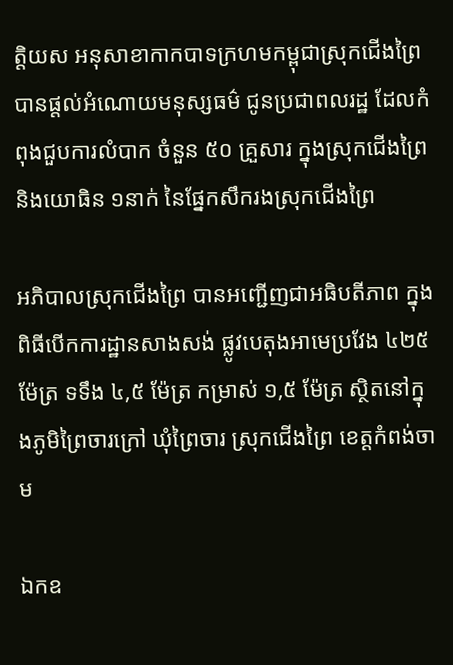ត្តិយស អនុសាខាកាកបាទក្រហមកម្ពុជាស្រុកជើងព្រៃ បានផ្ដល់អំណោយមនុស្សធម៌ ជូនប្រជាពលរដ្ឋ ដែលកំពុងជួបការលំបាក ចំនួន ៥០ គ្រួសារ ក្នុងស្រុកជើងព្រៃ និងយោធិន ១នាក់ នៃផ្នែកសឹករងស្រុកជើងព្រៃ

អភិបាលស្រុកជើងព្រៃ បានអញ្ជើញជាអធិបតីភាព ក្នុងពិធីបើកការដ្ឋានសាងសង់ ផ្លូវបេតុងអាមេប្រវែង ៤២៥ ម៉ែត្រ ទទឹង ៤,៥ ម៉ែត្រ កម្រាស់ ១,៥ ម៉ែត្រ ស្ថិតនៅក្នុងភូមិព្រៃចារក្រៅ ឃុំព្រៃចារ ស្រុកជើងព្រៃ ខេត្តកំពង់ចាម

ឯកឧ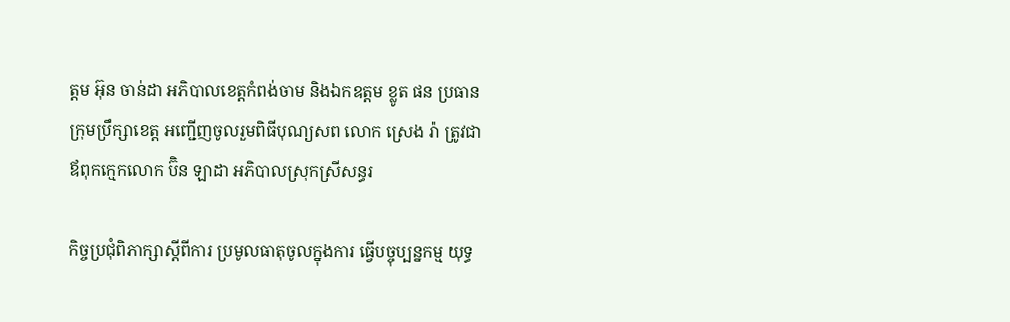ត្តម អ៊ុន ចាន់ដា អភិបាលខេត្តកំពង់ចាម និងឯកឧត្តម ខ្លូត ផន ប្រធានក្រុមប្រឹក្សាខេត្ត អញ្ជើញចូលរួមពិធីបុណ្យសព លោក ស្រេង រ៉ា ត្រូវជាឪពុកក្មេកលោក ប៊ិន ឡាដា អភិបាលស្រុកស្រីសន្ធរ

កិច្ចប្រជុំពិភាក្សាស្តីពីការ ប្រមូលធាតុចូលក្នុងការ ធ្វើបច្ចុប្បន្នកម្ម យុទ្ធ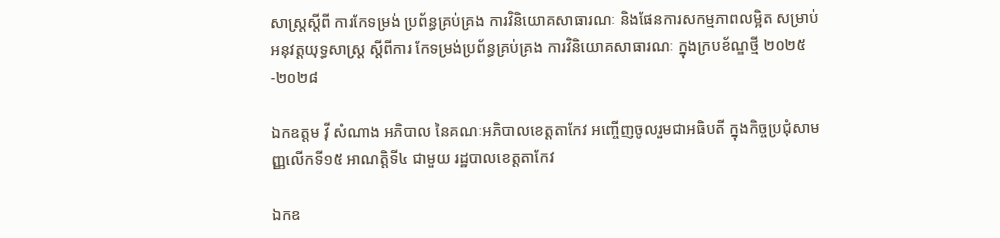សាស្រ្តស្តីពី ការកែទម្រង់ ប្រព័ន្ធគ្រប់គ្រង ការវិនិយោគសាធារណៈ និងផែនការសកម្មភាពលម្អិត សម្រាប់អនុវត្តយុទ្ធសាស្ត្រ ស្តីពីការ កែទម្រង់ប្រព័ន្ធគ្រប់គ្រង ការវិនិយោគសាធារណៈ ក្នុងក្របខ័ណ្ឌថ្មី ២០២៥-២០២៨

ឯកឧត្តម វ៉ី សំណាង អភិបាល នៃគណៈអភិបាលខេត្តតាកែវ អញ្ចើញចូលរួមជាអធិបតី ក្នុងកិច្ចប្រជុំសាមញ្ញលើកទី១៥ អាណត្តិទី៤ ជាមួយ រដ្ឋបាលខេត្តតាកែវ

ឯកឧ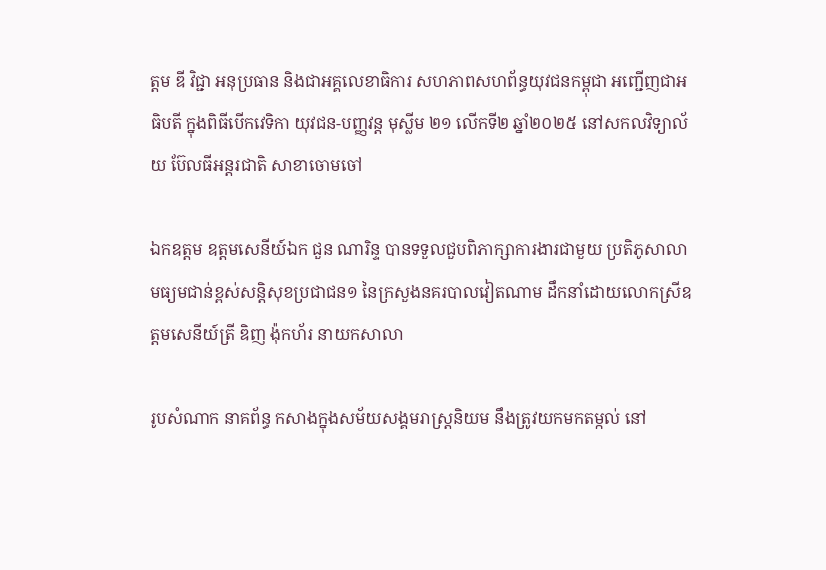ត្តម ឌី វិជ្ជា អនុប្រធាន និងជាអគ្គលេខាធិការ សហភាពសហព័ន្ធយុវជនកម្ពុជា អញ្ជើញជាអធិបតី ក្នុងពិធីបើកវេទិកា យុវជន-បញ្ញវន្ដ មុស្លីម ២១ លើកទី២ ឆ្នាំ២០២៥ នៅសកលវិទ្យាល័យ ប៊ែលធីអន្តរជាតិ សាខាចោមចៅ

ឯកឧត្តម ឧត្តមសេនីយ៍ឯក ជួន ណារិន្ទ បានទទួលជួបពិភាក្សាការងារជាមួយ ប្រតិភូសាលាមធ្យមជាន់ខ្ពស់សន្តិសុខប្រជាជន១ នៃក្រសួងនគរបាលវៀតណាម ដឹកនាំដោយលោកស្រីឧត្តមសេនីយ៍ត្រី ឌិញ ង៉ុកហ័រ នាយកសាលា

រូបសំណាក នាគព័ន្ធ កសាងក្នុងសម័យសង្គមរាស្ត្រនិយម នឹងត្រូវយកមកតម្កល់ នៅ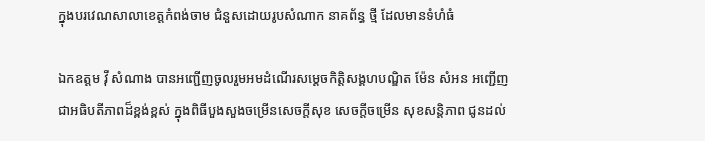ក្នុងបរវេណសាលាខេត្តកំពង់ចាម ជំនួសដោយរូបសំណាក នាគព័ន្ធ ថ្មី ដែលមានទំហំធំ

ឯកឧត្តម វ៉ី សំណាង បានអញ្ជើញចូលរួមអមដំណើរសម្ដេចកិត្តិសង្គហបណ្ឌិត ម៉ែន សំអន អញ្ជើញជាអធិបតីភាពដ៏ខ្ពង់ខ្ពស់ ក្នុងពិធីបួងសួងចម្រើនសេចក្ដីសុខ សេចក្តីចម្រើន សុខសន្តិភាព ជូនដល់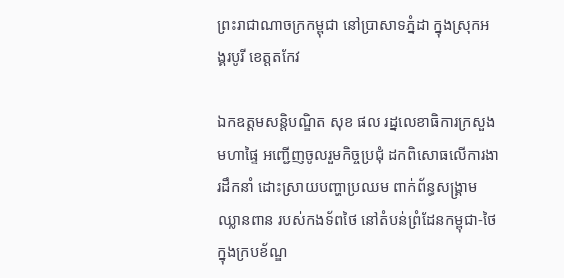ព្រះរាជាណាចក្រកម្ពុជា នៅប្រាសាទភ្នំដា ក្នុងស្រុកអង្គរបូរី ខេត្តតកែវ

ឯកឧត្ដមសន្តិបណ្ឌិត សុខ ផល រដ្នលេខាធិការក្រសួងមហាផ្ទៃ អញ្ជើញចូលរួមកិច្ចប្រជុំ ដកពិសោធលើការងារដឹកនាំ ដោះស្រាយបញ្ហាប្រឈម ពាក់ព័ន្ធសង្គ្រាមឈ្លានពាន របស់កងទ័ពថៃ នៅតំបន់ព្រំដែនកម្ពុជា-ថៃ ក្នុងក្របខ័ណ្ឌ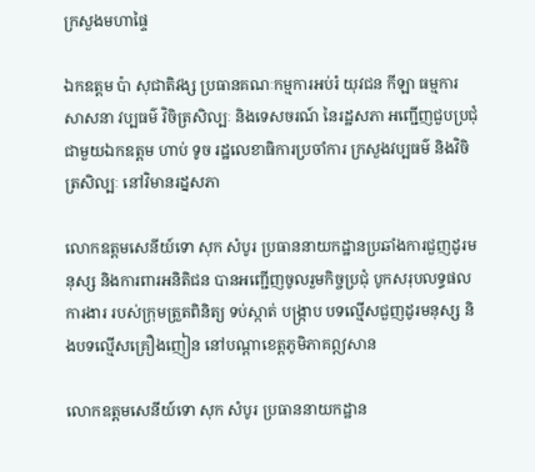ក្រសួងមហាផ្ទៃ

ឯកឧត្តម ប៉ា សុជាតិវង្ស ប្រធានគណៈកម្មការអប់រំ យុវជន កីឡា ធម្មការ សាសនា វប្បធម៌ វិចិត្រសិល្បៈ និងទេសចរណ៍ នៃរដ្ឋសភា អញ្ជើញជួបប្រជុំជាមួយឯកឧត្តម ហាប់ ទូច រដ្ឋលេខាធិការប្រចាំការ ក្រសួងវប្បធម៌ និងវិចិត្រសិល្បៈ នៅវិមានរដ្នសភា

លោកឧត្តមសេនីយ៍ទោ សុក សំបូរ ប្រធាននាយកដ្ឋានប្រឆាំងការជួញដូរមនុស្ស និងការពារអនិតិជន បានអញ្ជើញចូលរួមកិច្ចប្រជុំ បូកសរុបលទ្ធផលការងារ របស់ក្រុមត្រួតពិនិត្យ ទប់ស្កាត់ បង្ក្រាប បទល្មើសជួញដូរមនុស្ស និងបទល្មើសគ្រឿងញៀន នៅបណ្តាខេត្តភូមិភាគឦសាន

លោកឧត្តមសេនីយ៍ទោ សុក សំបូរ ប្រធាននាយកដ្ឋាន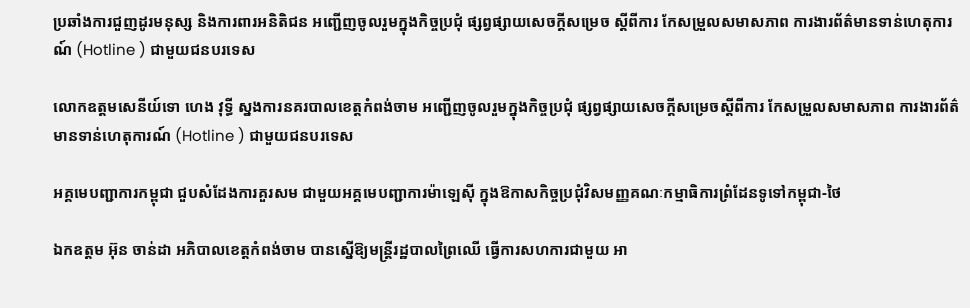ប្រឆាំងការជួញដូរមនុស្ស និងការពារអនិតិជន អញ្ជើញចូលរួមក្នុងកិច្ចប្រជុំ ផ្សព្វផ្សាយសេចក្តីសម្រេច ស្តីពីការ កែសម្រួលសមាសភាព ការងារព័ត៌មានទាន់ហេតុការណ៍ (Hotline ) ជាមួយជនបរទេស

លោកឧត្តមសេនីយ៍ទោ ហេង វុទ្ធី ស្នងការនគរបាលខេត្តកំពង់ចាម អញ្ជើញចូលរួមក្នុងកិច្ចប្រជុំ ផ្សព្វផ្សាយសេចក្តីសម្រេចស្តីពីការ កែសម្រួលសមាសភាព ការងារព័ត៌មានទាន់ហេតុការណ៍ (Hotline ) ជាមួយជនបរទេស

អគ្គមេបញ្ជាការកម្ពុជា ជួបសំដែងការគួរសម ជាមួយអគ្គមេបញ្ជាការម៉ាឡេសុី ក្នុងឱកាសកិច្ចប្រជុំវិសមញ្ញគណៈកម្មាធិការព្រំដែនទូទៅកម្ពុជា-ថៃ

ឯកឧត្តម អ៊ុន ចាន់ដា អភិបាលខេត្តកំពង់ចាម បានស្នើឱ្យមន្ត្រីរដ្ឋបាលព្រៃឈើ ធ្វើការសហការជាមួយ អា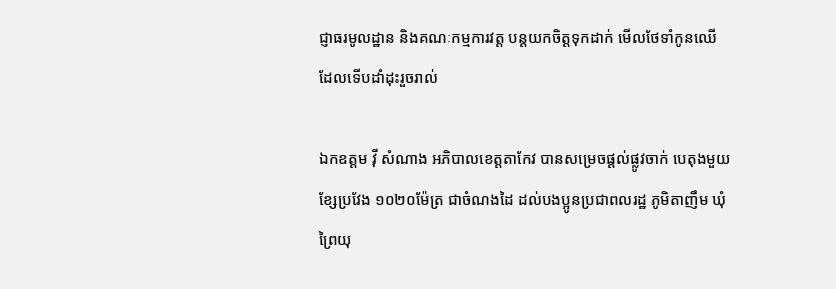ជ្ញាធរមូលដ្ឋាន និងគណៈកម្មការវត្ត បន្តយកចិត្តទុកដាក់ មើលថែទាំកូនឈើ ដែលទើបដាំដុះរួចរាល់

ឯកឧត្តម វ៉ី សំណាង អភិបាលខេត្តតាកែវ បានសម្រេចផ្ដល់ផ្លូវចាក់ បេតុងមួយខ្សែប្រវែង ១០២០ម៉ែត្រ ជាចំណងដៃ ដល់បងប្អូនប្រជាពលរដ្ឋ ភូមិតាញឹម ឃុំព្រៃយុ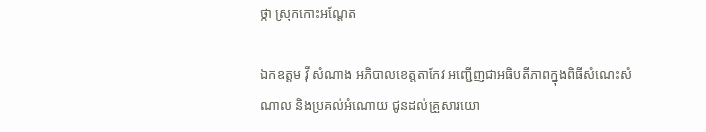ថ្កា ស្រុកកោះអណ្ដែត

ឯកឧត្តម វ៉ី សំណាង អភិបាលខេត្តតាកែវ អញ្ជេីញជាអធិបតីភាពក្នុងពិធីសំណេះសំណាល និងប្រគល់អំណោយ ជូនដល់គ្រួសារយោ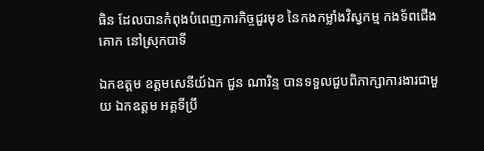ធិន ដែលបានកំពុងបំពេញភារកិច្ចជួរមុខ នៃកងកម្លាំងវិស្វកម្ម កងទ័ពជេីងគោក នៅស្រុកបាទី

ឯកឧត្តម ឧត្តមសេនីយ៍ឯក ជួន ណារិន្ទ បានទទួលជួបពិភាក្សាការងារជាមួយ ឯកឧត្តម អគ្គទីប្រឹ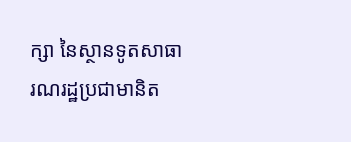ក្សា នៃស្ថានទូតសាធារណរដ្ឋប្រជាមានិត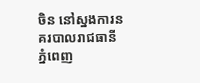ចិន នៅស្នងការនគរបាលរាជធានីភ្នំពេញ